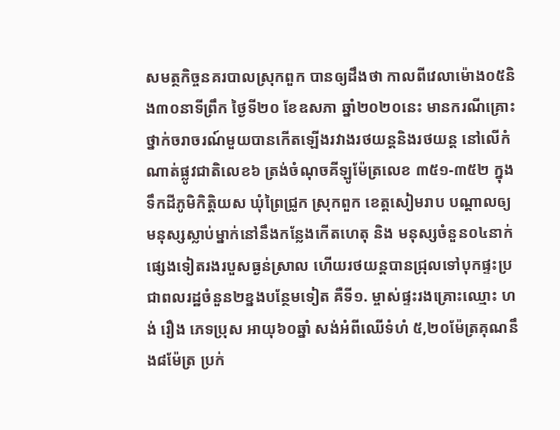សមត្ថកិច្ចនគរបាលស្រុកពួក បានឲ្យដឹងថា កាលពីវេលាម៉ោង០៥និង៣០នាទីព្រឹក ថ្ងៃទី២០ ខែឧសភា ឆ្នាំ២០២០នេះ មានករណីគ្រោះថ្នាក់ចរាចរណ៍មួយបានកើតឡើងរវាងរថយន្តនិងរថយន្ត នៅលើកំណាត់ផ្លូវជាតិលេខ៦ ត្រង់ចំណុចគីឡូម៉ែត្រលេខ ៣៥១-៣៥២ ក្នុងទឹកដីភូមិកិត្តិយស ឃុំព្រៃជ្រូក ស្រុកពួក ខេត្តសៀមរាប បណ្ដាលឲ្យមនុស្សស្លាប់ម្នាក់នៅនឹងកន្លែងកើតហេតុ និង មនុស្សចំនួន០៤នាក់ផ្សេងទៀតរងរបួសធ្ងន់ស្រាល ហើយរថយន្តបានជ្រុលទៅបុកផ្ទះប្រជាពលរដ្ឋចំនួន២ខ្នងបន្ថែមទៀត គឺទី១. ម្ចាស់ផ្ទះរងគ្រោះឈ្មោះ ហង់ រឿង ភេទប្រុស អាយុ៦០ឆ្នាំ សង់អំពីឈើទំហំ ៥,២០ម៉ែត្រគុណនឹង៨ម៉ែត្រ ប្រក់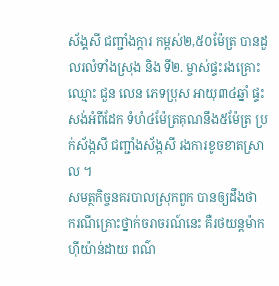ស័ង្គសី ជញ្ជាំងក្ដារ កម្ពស់២,៥០ម៉ែត្រ បានដួលរលំទាំងស្រុង និង ទី២. ម្ចាស់ផ្ទះរងគ្រោះឈ្មោះ ជួន លេន ភេទប្រុស អាយុ៣៤ឆ្នាំ ផ្ទះសង់អំពីដែក ទំហំ៤ម៉ែត្រគុណនឹង៥ម៉ែត្រ ប្រក់ស័ង្កសី ជញ្ជាំងស័ង្កសី រងការខូចខាតស្រាល ។
សមត្ថកិច្ចនគរបាលស្រុកពួក បានឲ្យដឹងថា ករណីគ្រោះថ្នាក់ចរាចរណ៍នេះ គឺរថយន្តម៉ាកហ៊ីយ៉ាន់ដាយ ពណ៌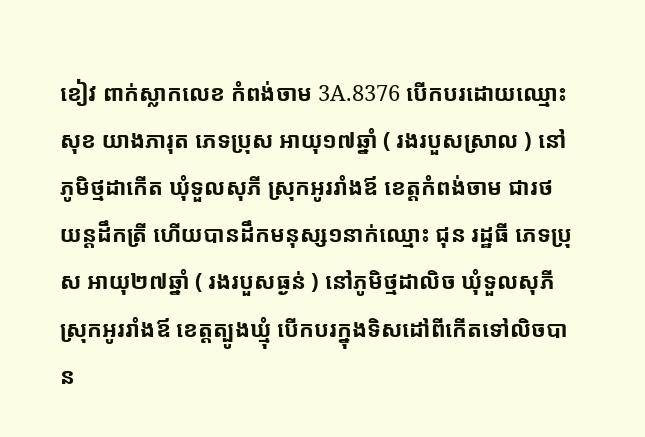ខៀវ ពាក់ស្លាកលេខ កំពង់ចាម 3A.8376 បើកបរដោយឈ្មោះ សុខ យាងភារុត ភេទប្រុស អាយុ១៧ឆ្នាំ ( រងរបួសស្រាល ) នៅភូមិថ្មដាកើត ឃុំទួលសុភី ស្រុកអូររាំងឪ ខេត្តកំពង់ចាម ជារថយន្តដឹកត្រី ហើយបានដឹកមនុស្ស១នាក់ឈ្មោះ ជុន រដ្ឋធី ភេទប្រុស អាយុ២៧ឆ្នាំ ( រងរបួសធ្ងន់ ) នៅភូមិថ្មដាលិច ឃុំទួលសុភី ស្រុកអូររាំងឪ ខេត្តត្បូងឃ្មុំ បើកបរក្នុងទិសដៅពីកើតទៅលិចបាន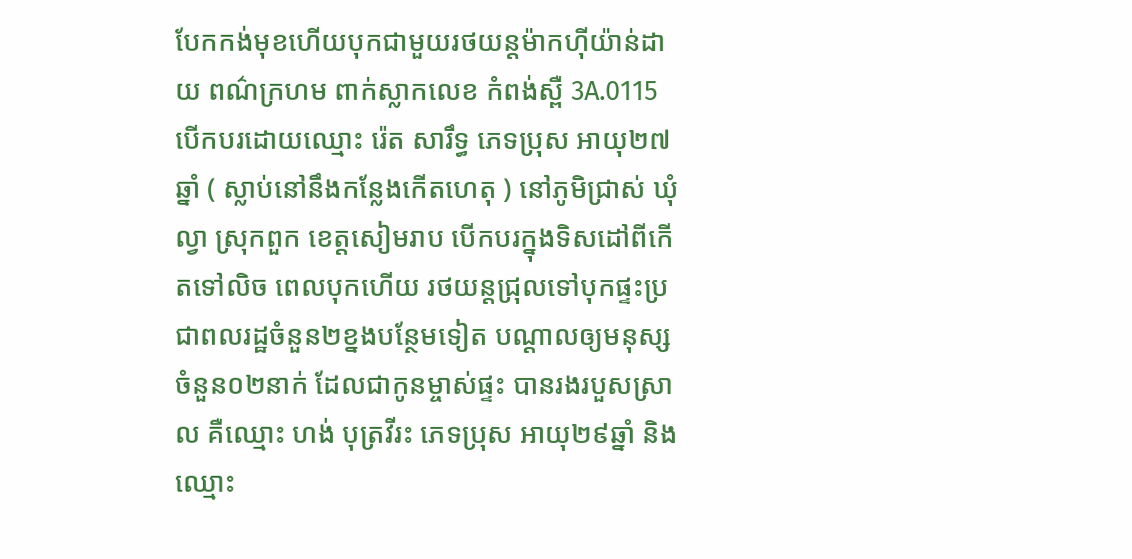បែកកង់មុខហើយបុកជាមួយរថយន្តម៉ាកហ៊ីយ៉ាន់ដាយ ពណ៌ក្រហម ពាក់ស្លាកលេខ កំពង់ស្ពឺ 3A.0115 បើកបរដោយឈ្មោះ រ៉េត សារឹទ្ធ ភេទប្រុស អាយុ២៧ឆ្នាំ ( ស្លាប់នៅនឹងកន្លែងកើតហេតុ ) នៅភូមិជ្រាស់ ឃុំល្វា ស្រុកពួក ខេត្តសៀមរាប បើកបរក្នុងទិសដៅពីកើតទៅលិច ពេលបុកហើយ រថយន្តជ្រុលទៅបុកផ្ទះប្រជាពលរដ្ឋចំនួន២ខ្នងបន្ថែមទៀត បណ្ដាលឲ្យមនុស្សចំនួន០២នាក់ ដែលជាកូនម្ចាស់ផ្ទះ បានរងរបួសស្រាល គឺឈ្មោះ ហង់ បុត្រវីរះ ភេទប្រុស អាយុ២៩ឆ្នាំ និងឈ្មោះ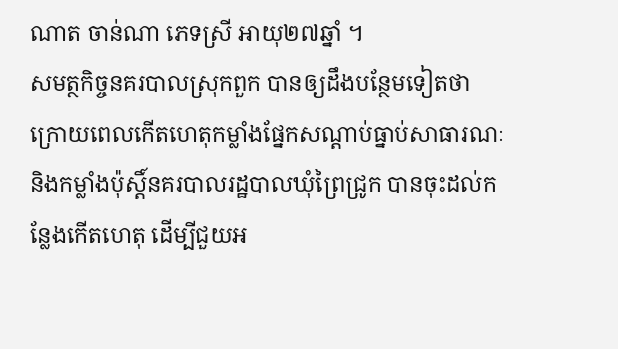ណាត ចាន់ណា ភេទស្រី អាយុ២៧ឆ្នាំ ។
សមត្ថកិច្ចនគរបាលស្រុកពួក បានឲ្យដឹងបន្ថែមទៀតថា ក្រោយពេលកើតហេតុកម្លាំងផ្នែកសណ្ដាប់ធ្នាប់សាធារណៈនិងកម្លាំងប៉ុស្តិ៍នគរបាលរដ្ឋបាលឃុំព្រៃជ្រូក បានចុះដល់កន្លែងកើតហេតុ ដើម្បីជួយអ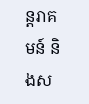ន្តរាគមន៍ និងស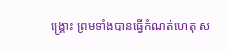ង្គ្រោះ ព្រមទាំងបានធ្វើកំណត់ហេតុ ស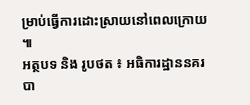ម្រាប់ធ្វើការដោះស្រាយនៅពេលក្រោយ ៕
អត្ថបទ និង រូបថត ៖ អធិការដ្ឋាននគរបា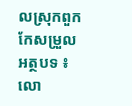លស្រុកពួក
កែសម្រួលអត្ថបទ ៖ លោ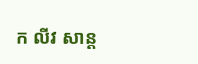ក លីវ សាន្ត